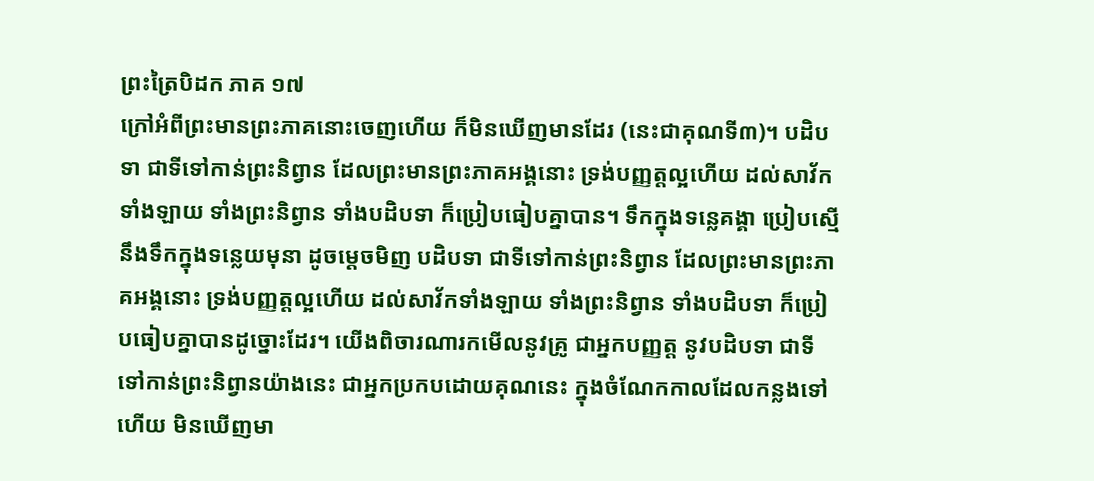ព្រះត្រៃបិដក ភាគ ១៧
ក្រៅអំពីព្រះមានព្រះភាគនោះចេញហើយ ក៏មិនឃើញមានដែរ (នេះជាគុណទី៣)។ បដិបទា ជាទីទៅកាន់ព្រះនិព្វាន ដែលព្រះមានព្រះភាគអង្គនោះ ទ្រង់បញ្ញត្តល្អហើយ ដល់សាវ័កទាំងឡាយ ទាំងព្រះនិព្វាន ទាំងបដិបទា ក៏ប្រៀបធៀបគ្នាបាន។ ទឹកក្នុងទន្លេគង្គា ប្រៀបស្មើនឹងទឹកក្នុងទន្លេយមុនា ដូចម្តេចមិញ បដិបទា ជាទីទៅកាន់ព្រះនិព្វាន ដែលព្រះមានព្រះភាគអង្គនោះ ទ្រង់បញ្ញត្តល្អហើយ ដល់សាវ័កទាំងឡាយ ទាំងព្រះនិព្វាន ទាំងបដិបទា ក៏ប្រៀបធៀបគ្នាបានដូច្នោះដែរ។ យើងពិចារណារកមើលនូវគ្រូ ជាអ្នកបញ្ញត្ត នូវបដិបទា ជាទីទៅកាន់ព្រះនិព្វានយ៉ាងនេះ ជាអ្នកប្រកបដោយគុណនេះ ក្នុងចំណែកកាលដែលកន្លងទៅហើយ មិនឃើញមា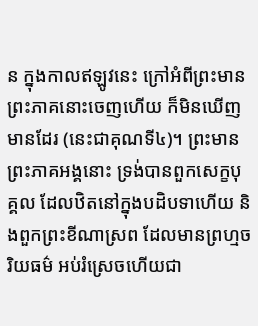ន ក្នុងកាលឥឡូវនេះ ក្រៅអំពីព្រះមានព្រះភាគនោះចេញហើយ ក៏មិនឃើញមានដែរ (នេះជាគុណទី៤)។ ព្រះមានព្រះភាគអង្គនោះ ទ្រង់បានពួកសេក្ខបុគ្គល ដែលឋិតនៅក្នុងបដិបទាហើយ និងពួកព្រះខីណាស្រព ដែលមានព្រហ្មចរិយធម៌ អប់រំស្រេចហើយជា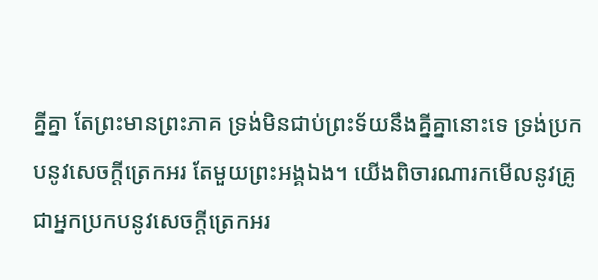គ្នីគ្នា តែព្រះមានព្រះភាគ ទ្រង់មិនជាប់ព្រះទ័យនឹងគ្នីគ្នានោះទេ ទ្រង់ប្រកបនូវសេចក្តីត្រេកអរ តែមួយព្រះអង្គឯង។ យើងពិចារណារកមើលនូវគ្រូ ជាអ្នកប្រកបនូវសេចក្តីត្រេកអរ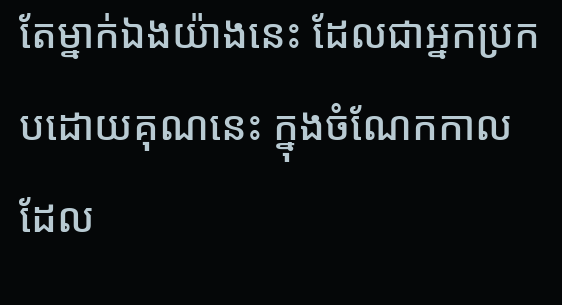តែម្នាក់ឯងយ៉ាងនេះ ដែលជាអ្នកប្រកបដោយគុណនេះ ក្នុងចំណែកកាលដែល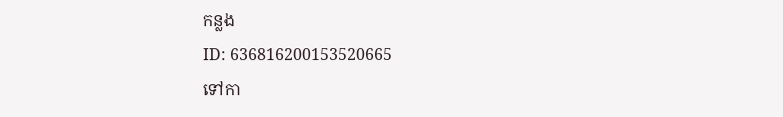កន្លង
ID: 636816200153520665
ទៅកា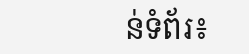ន់ទំព័រ៖